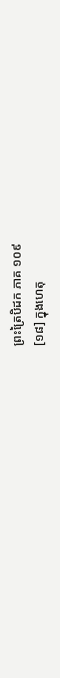ព្រះត្រៃបិដក ភាគ ១០៩
[១៨] ក្នុងហេតុ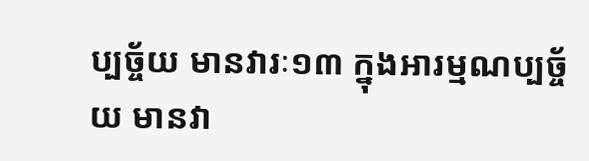ប្បច្ច័យ មានវារៈ១៣ ក្នុងអារម្មណប្បច្ច័យ មានវា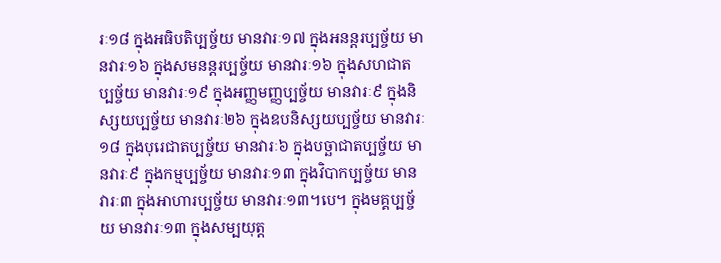រៈ១៨ ក្នុងអធិបតិប្បច្ច័យ មានវារៈ១៧ ក្នុងអនន្តរប្បច្ច័យ មានវារៈ១៦ ក្នុងសមនន្តរប្បច្ច័យ មានវារៈ១៦ ក្នុងសហជាតប្បច្ច័យ មានវារៈ១៩ ក្នុងអញ្ញមញ្ញប្បច្ច័យ មានវារៈ៩ ក្នុងនិស្សយប្បច្ច័យ មានវារៈ២៦ ក្នុងឧបនិស្សយប្បច្ច័យ មានវារៈ១៨ ក្នុងបុរេជាតប្បច្ច័យ មានវារៈ៦ ក្នុងបច្ឆាជាតប្បច្ច័យ មានវារៈ៩ ក្នុងកម្មប្បច្ច័យ មានវារៈ១៣ ក្នុងវិបាកប្បច្ច័យ មានវារៈ៣ ក្នុងអាហារប្បច្ច័យ មានវារៈ១៣។បេ។ ក្នុងមគ្គប្បច្ច័យ មានវារៈ១៣ ក្នុងសម្បយុត្ត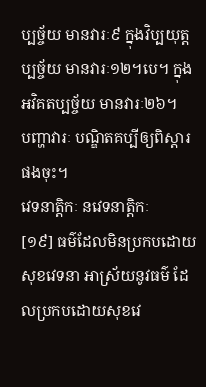ប្បច្ច័យ មានវារៈ៩ ក្នុងវិប្បយុត្តប្បច្ច័យ មានវារៈ១២។បេ។ ក្នុងអវិគតប្បច្ច័យ មានវារៈ២៦។
បញ្ហាវារៈ បណ្ឌិតគប្បីឲ្យពិស្តារផងចុះ។
វេទនាត្តិកៈ នវេទនាត្តិកៈ
[១៩] ធម៌ដែលមិនប្រកបដោយសុខវេទនា អាស្រ័យនូវធម៌ ដែលប្រកបដោយសុខវេ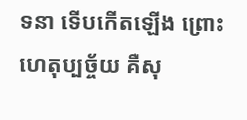ទនា ទើបកើតឡើង ព្រោះហេតុប្បច្ច័យ គឺសុ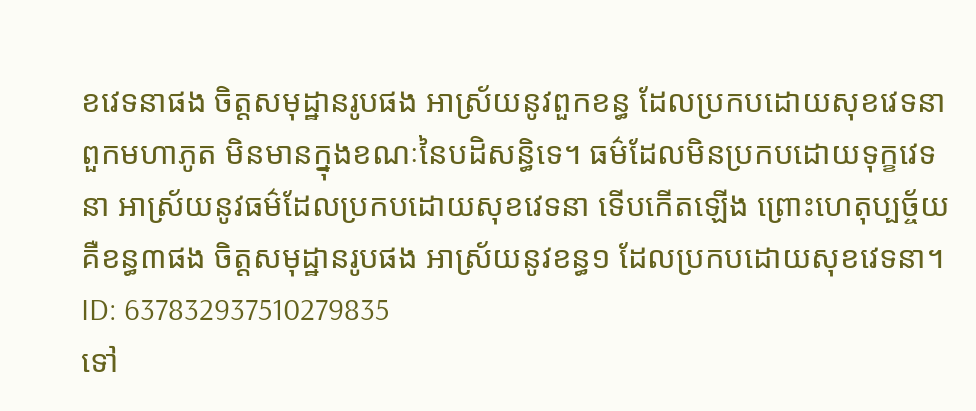ខវេទនាផង ចិត្តសមុដ្ឋានរូបផង អាស្រ័យនូវពួកខន្ធ ដែលប្រកបដោយសុខវេទនា ពួកមហាភូត មិនមានក្នុងខណៈនៃបដិសន្ធិទេ។ ធម៌ដែលមិនប្រកបដោយទុក្ខវេទនា អាស្រ័យនូវធម៌ដែលប្រកបដោយសុខវេទនា ទើបកើតឡើង ព្រោះហេតុប្បច្ច័យ គឺខន្ធ៣ផង ចិត្តសមុដ្ឋានរូបផង អាស្រ័យនូវខន្ធ១ ដែលប្រកបដោយសុខវេទនា។
ID: 637832937510279835
ទៅ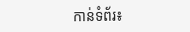កាន់ទំព័រ៖